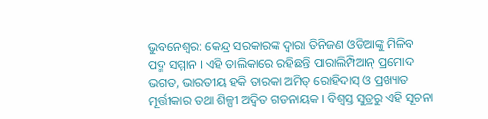ଭୁବନେଶ୍ୱର: କେନ୍ଦ୍ର ସରକାରଙ୍କ ଦ୍ୱାରା ତିନିଜଣ ଓଡିଆଙ୍କୁ ମିଳିବ ପଦ୍ମ ସମ୍ମାନ । ଏହି ତାଲିକାରେ ରହିଛନ୍ତି ପାରାଲିମ୍ପିଆନ୍ ପ୍ରମୋଦ ଭଗତ, ଭାରତୀୟ ହକି ତାରକା ଅମିତ୍ ରୋହିଦାସ୍ ଓ ପ୍ରଖ୍ୟାତ ମୂର୍ତ୍ତୀକାର ତଥା ଶିଳ୍ପୀ ଅଦ୍ୱିତ ଗଡନାୟକ । ବିଶ୍ୱସ୍ତ ସୁତ୍ରରୁ ଏହି ସୂଚନା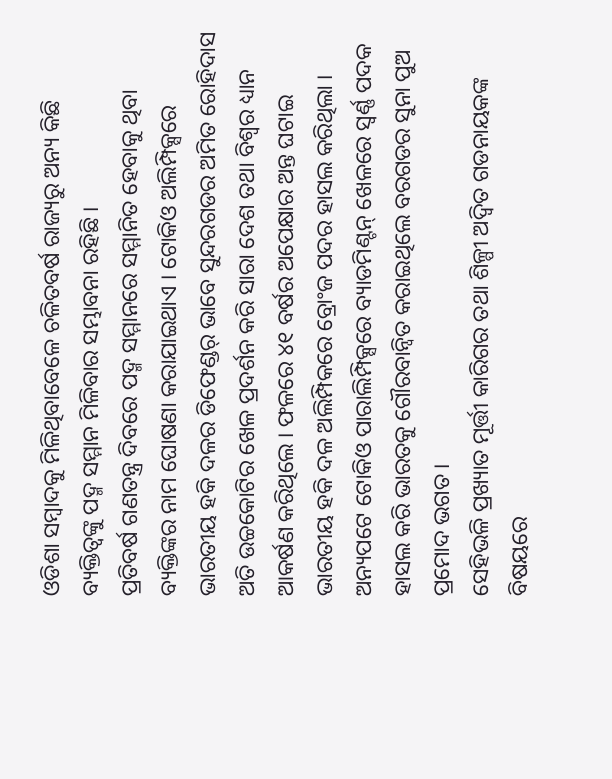ଓଡିଶା ସମ୍ବାଦକୁ ମିଳିଥିବାବେଳେ ଚଳିତବର୍ଷ ରାଜ୍ୟରୁ ଅନ୍ୟ କିଛି ବ୍ୟକ୍ତିତ୍ୱଙ୍କୁ ପଦ୍ମ ସମ୍ମାନ ମିଳିବାର ସମ୍ଭାବନା ରହିଛି ।
ପ୍ରତିବର୍ଷ ଗଣତନ୍ତ୍ର ଦିବରେ ପଦ୍ମ ସମ୍ମାନରେ ସମ୍ମାନିତ ହେବାକୁ ଥିବା ବ୍ୟକ୍ତିଙ୍କର ନାମ ଘୋଷଣା କରାଯାଇଥାଏ । ଟୋକିଓ ଅଲିମ୍ପିକ୍ସରେ ଭାରତୀୟ ହକି ଦଳର ଡିଫେଣ୍ଡର୍ ଭାବେ ସୁନ୍ଦରଗଡର ଅମିତ ରୋହିଦାସ ଅତି ଉଚ୍ଚକୋଟିର ଖେଳ ପ୍ରଦର୍ଶନ କରି ସାରା ଦେଶ ତଥା ବିଶ୍ୱର ଧ୍ୟାନ ଆକର୍ଷଣ କରିଥିଲେ । ଫଳରେ ୪୧ ବର୍ଷର ଅପେକ୍ଷାର ଅନ୍ତ ଘଟାଇ ଭାରତୀୟ ହକି ଦଳ ଅଲିମ୍ପିକରେ ବ୍ରୋଂଜ ପଦର ହାସଲ କରିଥିଲା ।
ଅନ୍ୟପଟେ ଟୋକିଓ ପାରାଲିମ୍ପିକ୍ସରେ ବ୍ୟାଡମିଣ୍ଟନ୍ ଖେଳରେ ସ୍ୱର୍ଣ୍ଣ ପଦକ ହାସଲ କରି ଭାରତକୁ ଗୌରବାନ୍ୱିତ କରାଇଥିଲେ ବରଗଡର ସୁନା ପୁଅ ପ୍ରମୋଦ ଭଗତ ।
ସେହିଭଳି ପ୍ରଖ୍ୟାତ ମୂର୍ତ୍ତୀ କାରିଗର ତଥା ଶିଳ୍ପୀ ଅଦ୍ୱିତ ଗଡନାୟକଙ୍କ ବିଷୟରେ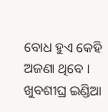ବୋଧ ହୁଏ କେହି ଅଜଣା ଥିବେ । ଖୁବଶୀଘ୍ର ଇଣ୍ଡିଆ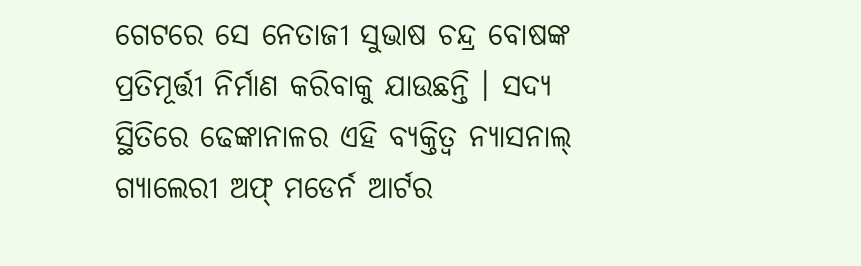ଗେଟରେ ସେ ନେତାଜୀ ସୁଭାଷ ଚନ୍ଦ୍ର ବୋଷଙ୍କ ପ୍ରତିମୂର୍ତ୍ତୀ ନିର୍ମାଣ କରିବାକୁ ଯାଉଛନ୍ତି । ସଦ୍ୟ ସ୍ଥିତିରେ ଢେଙ୍କାନାଳର ଏହି ବ୍ୟକ୍ତିତ୍ୱ ନ୍ୟାସନାଲ୍ ଗ୍ୟାଲେରୀ ଅଫ୍ ମଡେର୍ନ ଆର୍ଟର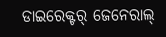ଡାଇରେକ୍ଟର୍ ଜେନେରାଲ୍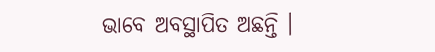ଭାବେ ଅବସ୍ଥାପିତ ଅଛନ୍ତି ।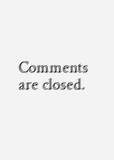Comments are closed.